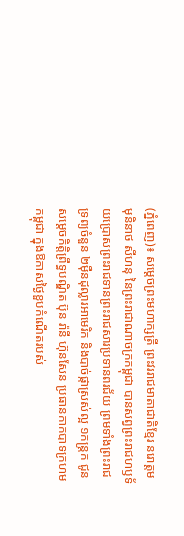(ភ្នំពេញ)៖ សម្តេចព្រះមហាក្សត្រី ព្រះវររាជមាតាជាតិខ្មែរ នរោត្តម មុនិនាថ សីហនុ នៃព្រះរាជាណាចក្រកម្ពុជា បានសព្វព្រះរាជហឫទ័យប្រោសព្រះរាជទានព្រះរាជសារប្រទានពរជ័យ ព្រមទាំងព្រះរាជទ្រព្យចំនួន ២ម៉ឺនដុល្លារអាមេរិក និងបាច់ផ្កាស្រស់ល្អ ១កន្ត្រក ជូន សម្តេចកិត្តិព្រឹទ្ធបណ្ឌិត ប៊ុន រ៉ានី ហ៊ុនសែន ប្រធានកាកបាទក្រហមកម្ពុជា ក្នុងឱកាសថ្ងៃខួបកំណើតរបស់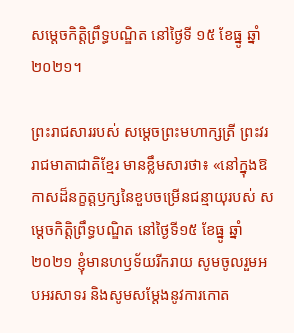សម្តេចកិត្តិព្រឹទ្ធបណ្ឌិត នៅថ្ងៃទី ១៥ ខែធ្នូ ឆ្នាំ២០២១។

ព្រះរាជសាររបស់ សម្តេចព្រះមហាក្សត្រី ព្រះវររាជមាតាជាតិខ្មែរ មានខ្លឹមសារថា៖ «នៅក្នុងឱកាសដ៏នក្ខត្តឫក្សនៃខួបចម្រើនជន្មាយុរបស់ សម្តេចកិត្តិព្រឹទ្ធបណ្ឌិត នៅថ្ងៃទី១៥ ខែធ្នូ ឆ្នាំ២០២១ ខ្ញុំមានហឫទ័យរីករាយ សូមចូលរួមអបអរសាទរ និងសូមសម្តែងនូវការកោត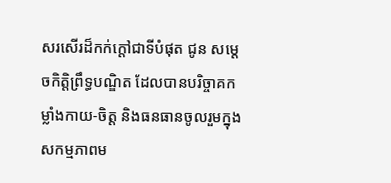សរសើរដ៏កក់ក្តៅជាទីបំផុត ជូន សម្តេចកិត្តិព្រឹទ្ធបណ្ឌិត ដែលបានបរិច្ចាគកម្លាំងកាយ-ចិត្ត និងធនធានចូលរួមក្នុងសកម្មភាពម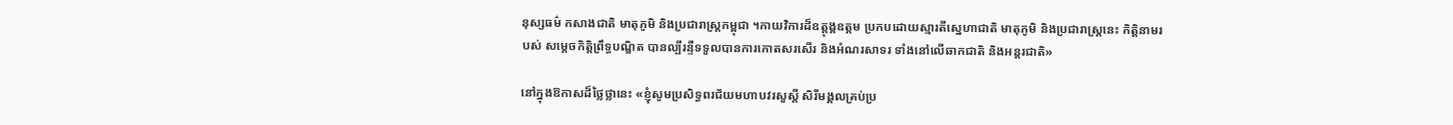នុស្សធម៌ កសាងជាតិ មាតុភូមិ និងប្រជារាស្ត្រកម្ពុជា ។កាយវិការដ៏ឧត្តុង្គឧត្តម ប្រកបដោយស្មារតីស្នេហាជាតិ មាតុភូមិ និងប្រជារាស្ត្រនេះ កិត្តិនាមរបស់ សម្តេចកិត្តិព្រឹទ្ធបណ្ឌិត បានល្បីរន្ទឺទទួលបានការកោតសរសើរ និងអំណរសាទរ ទាំងនៅលើឆាកជាតិ និងអន្តរជាតិ»

នៅក្នុងឱកាសដ៏ថ្លៃថ្លានេះ «ខ្ញុំសូមប្រសិទ្ធពរជ័យមហាបវរសួស្តី សិរីមង្គលគ្រប់ប្រ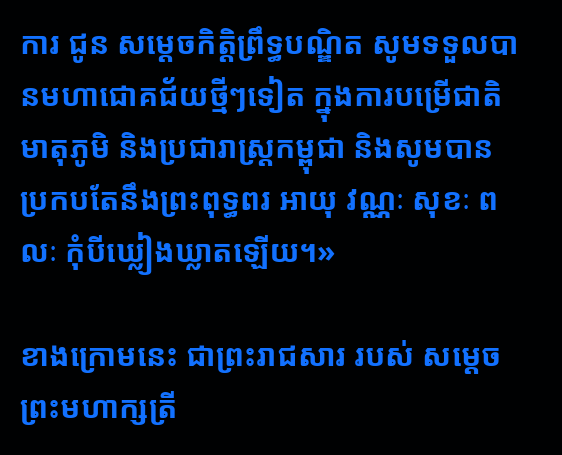ការ ជូន សម្តេចកិត្តិព្រឹទ្ធបណ្ឌិត សូមទទួលបានមហាជោគជ័យថ្មីៗទៀត ក្នុងការបម្រើជាតិ មាតុភូមិ និងប្រជារាស្ត្រកម្ពុជា និងសូមបានប្រកបតែនឹងព្រះពុទ្ធពរ អាយុ វណ្ណៈ សុខៈ ពលៈ កុំបីឃ្លៀងឃ្លាតឡើយ។»

ខាងក្រោមនេះ ជាព្រះរាជសារ របស់ សម្តេចព្រះមហាក្សត្រី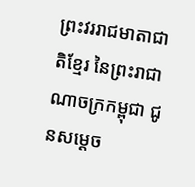ព្រះវររាជមាតាជាតិខ្មែរ នៃព្រះរាជាណាចក្រកម្ពុជា ជូនសម្តេច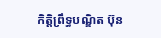កិត្តិព្រឹទ្ធបណ្ឌិត ប៊ុន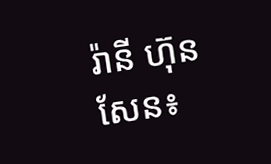រ៉ានី ហ៊ុនសែន៖